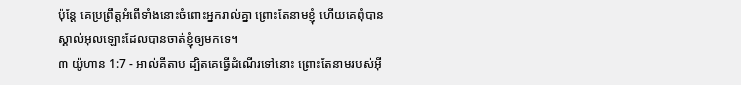ប៉ុន្ដែ គេប្រព្រឹត្ដអំពើទាំងនោះចំពោះអ្នករាល់គ្នា ព្រោះតែនាមខ្ញុំ ហើយគេពុំបានស្គាល់អុលឡោះដែលបានចាត់ខ្ញុំឲ្យមកទេ។
៣ យ៉ូហាន 1:7 - អាល់គីតាប ដ្បិតគេធ្វើដំណើរទៅនោះ ព្រោះតែនាមរបស់អ៊ី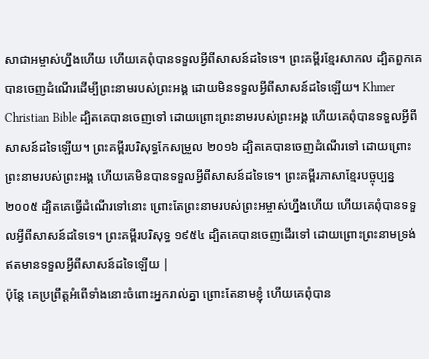សាជាអម្ចាស់ហ្នឹងហើយ ហើយគេពុំបានទទួលអ្វីពីសាសន៍ដទៃទេ។ ព្រះគម្ពីរខ្មែរសាកល ដ្បិតពួកគេបានចេញដំណើរដើម្បីព្រះនាមរបស់ព្រះអង្គ ដោយមិនទទួលអ្វីពីសាសន៍ដទៃឡើយ។ Khmer Christian Bible ដ្បិតគេបានចេញទៅ ដោយព្រោះព្រះនាមរបស់ព្រះអង្គ ហើយគេពុំបានទទួលអ្វីពីសាសន៍ដទៃឡើយ។ ព្រះគម្ពីរបរិសុទ្ធកែសម្រួល ២០១៦ ដ្បិតគេបានចេញដំណើរទៅ ដោយព្រោះព្រះនាមរបស់ព្រះអង្គ ហើយគេមិនបានទទួលអ្វីពីសាសន៍ដទៃទេ។ ព្រះគម្ពីរភាសាខ្មែរបច្ចុប្បន្ន ២០០៥ ដ្បិតគេធ្វើដំណើរទៅនោះ ព្រោះតែព្រះនាមរបស់ព្រះអម្ចាស់ហ្នឹងហើយ ហើយគេពុំបានទទួលអ្វីពីសាសន៍ដទៃទេ។ ព្រះគម្ពីរបរិសុទ្ធ ១៩៥៤ ដ្បិតគេបានចេញដើរទៅ ដោយព្រោះព្រះនាមទ្រង់ ឥតមានទទួលអ្វីពីសាសន៍ដទៃឡើយ |
ប៉ុន្ដែ គេប្រព្រឹត្ដអំពើទាំងនោះចំពោះអ្នករាល់គ្នា ព្រោះតែនាមខ្ញុំ ហើយគេពុំបាន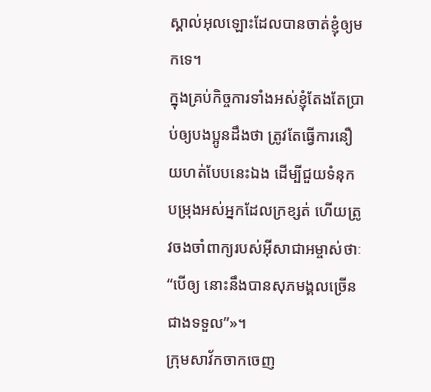ស្គាល់អុលឡោះដែលបានចាត់ខ្ញុំឲ្យមកទេ។
ក្នុងគ្រប់កិច្ចការទាំងអស់ខ្ញុំតែងតែប្រាប់ឲ្យបងប្អូនដឹងថា ត្រូវតែធ្វើការនឿយហត់បែបនេះឯង ដើម្បីជួយទំនុកបម្រុងអស់អ្នកដែលក្រខ្សត់ ហើយត្រូវចងចាំពាក្យរបស់អ៊ីសាជាអម្ចាស់ថាៈ “បើឲ្យ នោះនឹងបានសុភមង្គលច្រើនជាងទទួល”»។
ក្រុមសាវ័កចាកចេញ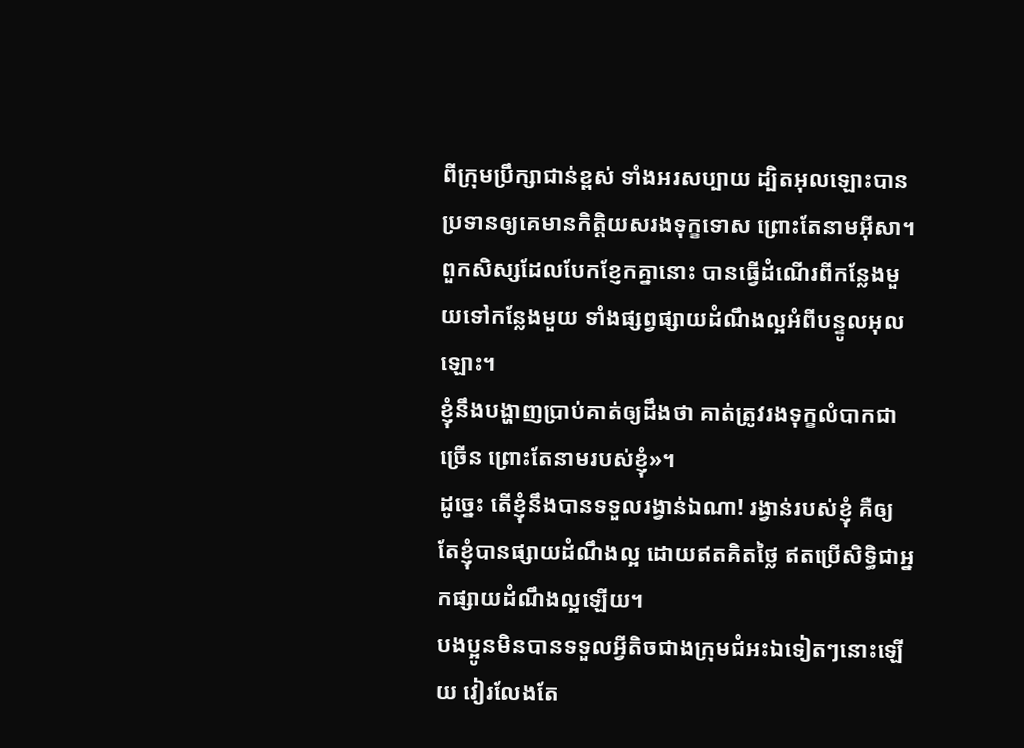ពីក្រុមប្រឹក្សាជាន់ខ្ពស់ ទាំងអរសប្បាយ ដ្បិតអុលឡោះបានប្រទានឲ្យគេមានកិត្ដិយសរងទុក្ខទោស ព្រោះតែនាមអ៊ីសា។
ពួកសិស្សដែលបែកខ្ញែកគ្នានោះ បានធ្វើដំណើរពីកន្លែងមួយទៅកន្លែងមួយ ទាំងផ្សព្វផ្សាយដំណឹងល្អអំពីបន្ទូលអុលឡោះ។
ខ្ញុំនឹងបង្ហាញប្រាប់គាត់ឲ្យដឹងថា គាត់ត្រូវរងទុក្ខលំបាកជាច្រើន ព្រោះតែនាមរបស់ខ្ញុំ»។
ដូច្នេះ តើខ្ញុំនឹងបានទទួលរង្វាន់ឯណា! រង្វាន់របស់ខ្ញុំ គឺឲ្យតែខ្ញុំបានផ្សាយដំណឹងល្អ ដោយឥតគិតថ្លៃ ឥតប្រើសិទ្ធិជាអ្នកផ្សាយដំណឹងល្អឡើយ។
បងប្អូនមិនបានទទួលអ្វីតិចជាងក្រុមជំអះឯទៀតៗនោះឡើយ វៀរលែងតែ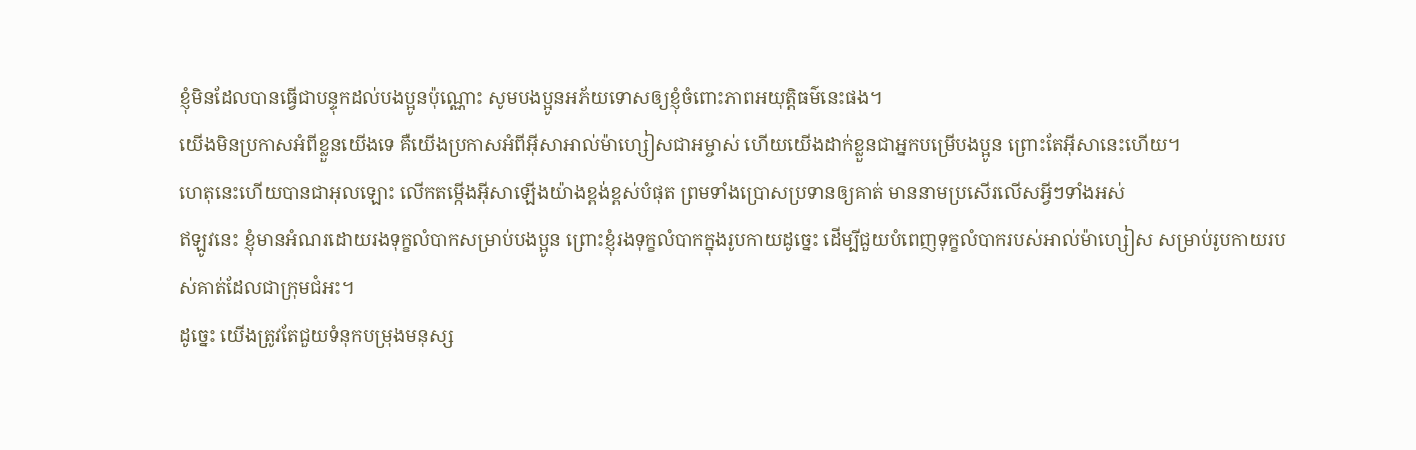ខ្ញុំមិនដែលបានធ្វើជាបន្ទុកដល់បងប្អូនប៉ុណ្ណោះ សូមបងប្អូនអភ័យទោសឲ្យខ្ញុំចំពោះភាពអយុត្ដិធម៌នេះផង។
យើងមិនប្រកាសអំពីខ្លួនយើងទេ គឺយើងប្រកាសអំពីអ៊ីសាអាល់ម៉ាហ្សៀសជាអម្ចាស់ ហើយយើងដាក់ខ្លួនជាអ្នកបម្រើបងប្អូន ព្រោះតែអ៊ីសានេះហើយ។
ហេតុនេះហើយបានជាអុលឡោះ លើកតម្កើងអ៊ីសាឡើងយ៉ាងខ្ពង់ខ្ពស់បំផុត ព្រមទាំងប្រោសប្រទានឲ្យគាត់ មាននាមប្រសើរលើសអ្វីៗទាំងអស់
ឥឡូវនេះ ខ្ញុំមានអំណរដោយរងទុក្ខលំបាកសម្រាប់បងប្អូន ព្រោះខ្ញុំរងទុក្ខលំបាកក្នុងរូបកាយដូច្នេះ ដើម្បីជួយបំពេញទុក្ខលំបាករបស់អាល់ម៉ាហ្សៀស សម្រាប់រូបកាយរបស់គាត់ដែលជាក្រុមជំអះ។
ដូច្នេះ យើងត្រូវតែជួយទំនុកបម្រុងមនុស្ស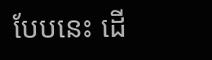បែបនេះ ដើ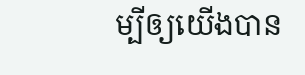ម្បីឲ្យយើងបាន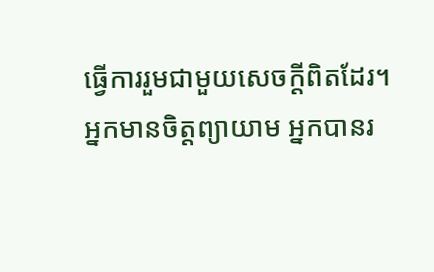ធ្វើការរួមជាមួយសេចក្ដីពិតដែរ។
អ្នកមានចិត្ដព្យាយាម អ្នកបានរ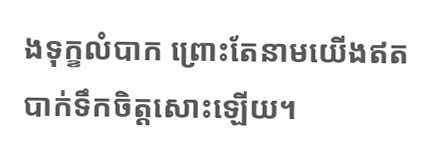ងទុក្ខលំបាក ព្រោះតែនាមយើងឥតបាក់ទឹកចិត្ដសោះឡើយ។